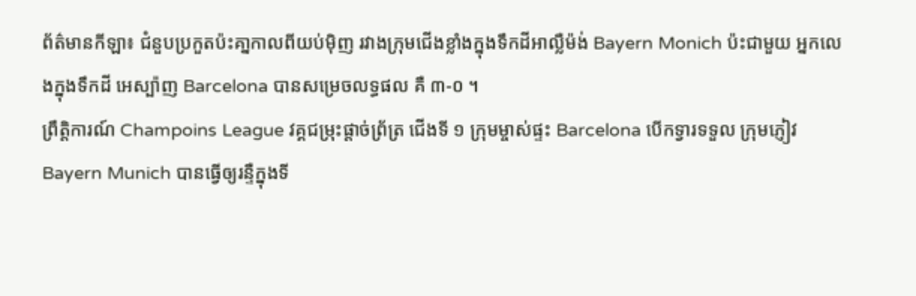ព័ត៌មានកីឡា៖ ជំនួបប្រកួតប៉ះគា្នកាលពីយប់ម៉ិញ រវាងក្រុមជើងខ្លាំងក្នុងទឹកដីអាល្លឺម៉ង់ Bayern Monich ប៉ះជាមួយ អ្នកលេងក្នុងទឹកដី អេស្ប៉ាញ Barcelona បានសម្រេចលទ្ធផល គឺ ៣-០ ។
ព្រឹត្ដិការណ៍ Champoins League វគ្គជម្រុះផ្ដាច់ព្រ័ត្រ ជើងទី ១ ក្រុមម្ចាស់ផ្ទះ Barcelona បើកទ្វារទទួល ក្រុមភ្ញៀវ Bayern Munich បានធ្វើឲ្យរន្ទឺក្នុងទី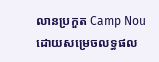លានប្រកួត Camp Nou ដោយសម្រេចលទ្ធផល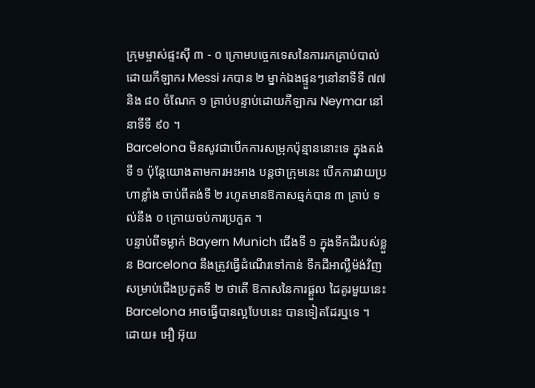ក្រុមម្ចាស់ផ្ទះស៊ី ៣ - ០ ក្រោមបច្ចេកទេសនៃការរកគ្រាប់បាល់ដោយកីឡាករ Messi រកបាន ២ ម្នាក់ឯងផ្ទួនៗនៅនាទីទី ៧៧ និង ៨០ ចំណែក ១ គ្រាប់បន្ទាប់ដោយកីឡាករ Neymar នៅនាទីទី ៩០ ។
Barcelona មិនសូវជាបើកការសម្រុកប៉ុន្មាននោះទេ ក្នុងតង់ទី ១ ប៉ុន្ដែយោងតាមការអះអាង បន្ដថាក្រុមនេះ បើកការវាយប្រហាខ្លាំង ចាប់ពីតង់ទី ២ រហូតមានឱកាសឆ្មក់បាន ៣ គ្រាប់ ទល់នឹង ០ ក្រោយចប់ការប្រកួត ។
បន្ទាប់ពីទម្លាក់ Bayern Munich ជើងទី ១ ក្នុងទឹកដីរបស់ខ្លួន Barcelona នឹងត្រូវធ្វើដំណើរទៅកាន់ ទឹកដីអាល្លឺម៉ង់វិញ សម្រាប់ជើងប្រកួតទី ២ ថាតើ ឱកាសនៃការផ្ដួល ដៃគូរមួយនេះ Barcelona អាចធ្វើបានល្អបែបនេះ បានទៀតដែរឬទេ ។
ដោយ៖ អឿ អ៊ុយ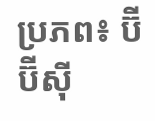ប្រភព៖ ប៊ីប៊ីស៊ី